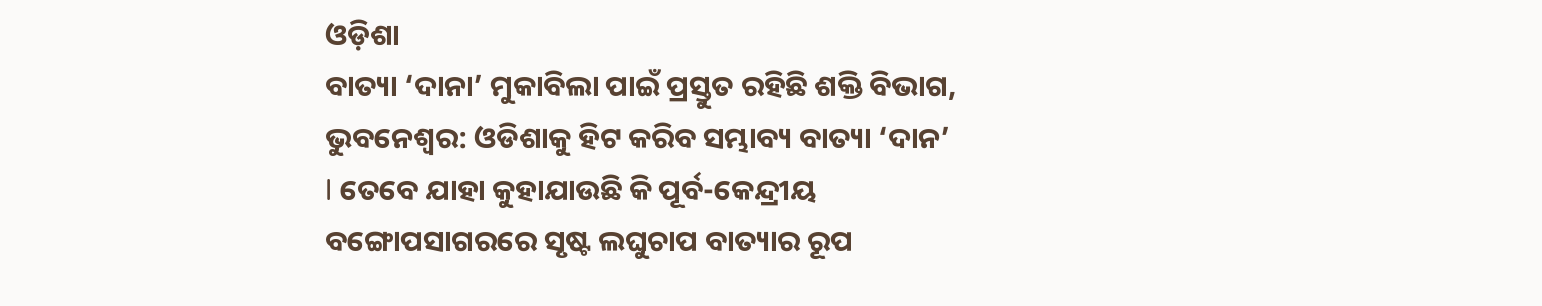ଓଡ଼ିଶା
ବାତ୍ୟା ‘ଦାନା’ ମୁକାବିଲା ପାଇଁ ପ୍ରସ୍ତୁତ ରହିଛି ଶକ୍ତି ବିଭାଗ,
ଭୁବନେଶ୍ୱର: ଓଡିଶାକୁ ହିଟ କରିବ ସମ୍ଭାବ୍ୟ ବାତ୍ୟା ‘ଦାନ’ l ତେବେ ଯାହା କୁହାଯାଉଛି କି ପୂର୍ବ-କେନ୍ଦ୍ରୀୟ ବଙ୍ଗୋପସାଗରରେ ସୃଷ୍ଟ ଲଘୁଚାପ ବାତ୍ୟାର ରୂପ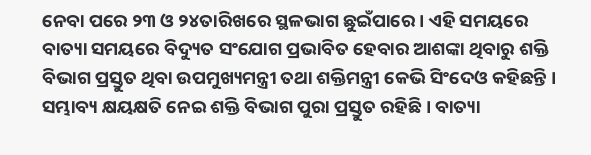ନେବା ପରେ ୨୩ ଓ ୨୪ତାରିଖରେ ସ୍ଥଳଭାଗ ଛୁଇଁପାରେ । ଏହି ସମୟରେ ବାତ୍ୟା ସମୟରେ ବିଦ୍ୟୁତ ସଂଯୋଗ ପ୍ରଭାବିତ ହେବାର ଆଶଙ୍କା ଥିବାରୁ ଶକ୍ତି ବିଭାଗ ପ୍ରସ୍ତୁତ ଥିବା ଉପମୁଖ୍ୟମନ୍ତ୍ରୀ ତଥା ଶକ୍ତିମନ୍ତ୍ରୀ କେଭି ସିଂଦେଓ କହିଛନ୍ତି ।
ସମ୍ଭାବ୍ୟ କ୍ଷୟକ୍ଷତି ନେଇ ଶକ୍ତି ବିଭାଗ ପୁରା ପ୍ରସ୍ତୁତ ରହିଛି । ବାତ୍ୟା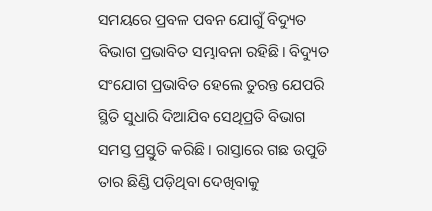ସମୟରେ ପ୍ରବଳ ପବନ ଯୋଗୁଁ ବିଦ୍ୟୁତ ବିଭାଗ ପ୍ରଭାବିତ ସମ୍ଭାବନା ରହିଛି। ବିଦ୍ୟୁତ ସଂଯୋଗ ପ୍ରଭାବିତ ହେଲେ ତୁରନ୍ତ ଯେପରି ସ୍ଥିତି ସୁଧାରି ଦିଆଯିବ ସେଥିପ୍ରତି ବିଭାଗ ସମସ୍ତ ପ୍ରସ୍ତୁତି କରିଛି । ରାସ୍ତାରେ ଗଛ ଉପୁଡି ତାର ଛିଣ୍ଡି ପଡ଼ିଥିବା ଦେଖିବାକୁ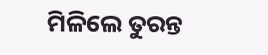ମିଳିଲେ ତୁରନ୍ତ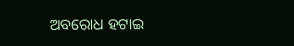ଅବରୋଧ ହଟାଇ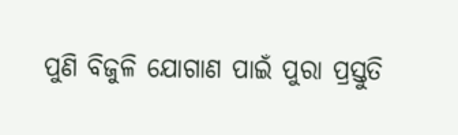ପୁଣି ବିଜୁଳି ଯୋଗାଣ ପାଇଁ ପୁରା ପ୍ରସ୍ତୁତି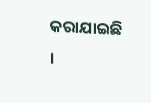କରାଯାଇଛି ।